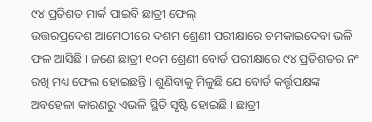୯୪ ପ୍ରତିଶତ ମାର୍କ ପାଇବି ଛାତ୍ରୀ ଫେଲ୍
ଉତ୍ତରପ୍ରଦେଶ ଆମେଠୀରେ ଦଶମ ଶ୍ରେଣୀ ପରୀକ୍ଷାରେ ଚମକାଇଦେବା ଭଳି ଫଳ ଆସିଛି । ଜଣେ ଛାତ୍ରୀ ୧୦ମ ଶ୍ରେଣୀ ବୋର୍ଡ ପରୀକ୍ଷାରେ ୯୪ ପ୍ରତିଶତର ନଂ ରଖି ମଧ୍ୟ ଫେଲ ହୋଇଛନ୍ତି । ଶୁଣିବାକୁ ମିଳୁଛି ଯେ ବୋର୍ଡ କର୍ତ୍ତୃପକ୍ଷଙ୍କ ଅବହେଳା କାରଣରୁ ଏଭଳି ସ୍ଥିତି ସୃଷ୍ଟି ହୋଇଛି । ଛାତ୍ରୀ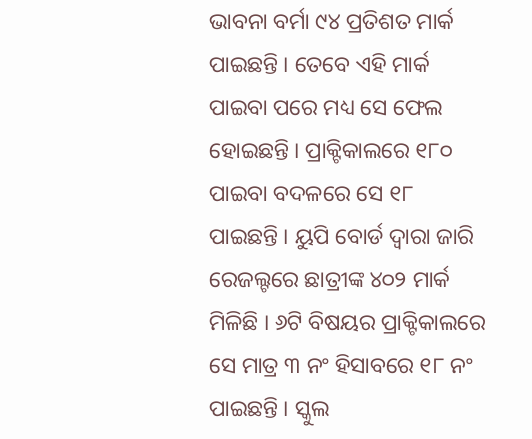ଭାବନା ବର୍ମା ୯୪ ପ୍ରତିଶତ ମାର୍କ ପାଇଛନ୍ତି । ତେବେ ଏହି ମାର୍କ ପାଇବା ପରେ ମଧ୍ୟ ସେ ଫେଲ ହୋଇଛନ୍ତି । ପ୍ରାକ୍ଟିକାଲରେ ୧୮୦ ପାଇବା ବଦଳରେ ସେ ୧୮ ପାଇଛନ୍ତି । ୟୁପି ବୋର୍ଡ ଦ୍ୱାରା ଜାରି ରେଜଲ୍ଟରେ ଛାତ୍ରୀଙ୍କ ୪୦୨ ମାର୍କ ମିଳିଛି । ୬ଟି ବିଷୟର ପ୍ରାକ୍ଟିକାଲରେ ସେ ମାତ୍ର ୩ ନଂ ହିସାବରେ ୧୮ ନଂ ପାଇଛନ୍ତି । ସ୍କୁଲ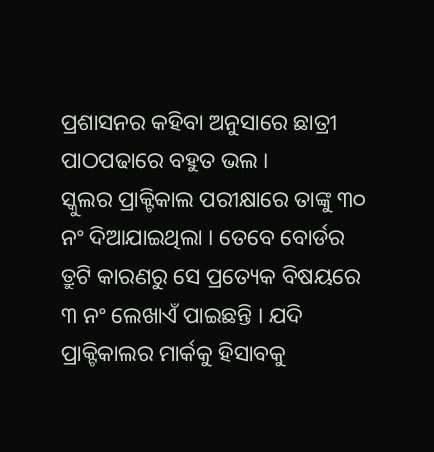ପ୍ରଶାସନର କହିବା ଅନୁସାରେ ଛାତ୍ରୀ ପାଠପଢାରେ ବହୁତ ଭଲ ।
ସ୍କୁଲର ପ୍ରାକ୍ଟିକାଲ ପରୀକ୍ଷାରେ ତାଙ୍କୁ ୩୦ ନଂ ଦିଆଯାଇଥିଲା । ତେବେ ବୋର୍ଡର ତ୍ରୁଟି କାରଣରୁ ସେ ପ୍ରତ୍ୟେକ ବିଷୟରେ ୩ ନଂ ଲେଖାଏଁ ପାଇଛନ୍ତି । ଯଦି ପ୍ରାକ୍ଟିକାଲର ମାର୍କକୁ ହିସାବକୁ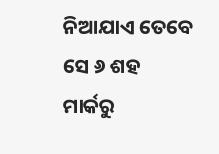ନିଆଯାଏ ତେବେ ସେ ୬ ଶହ ମାର୍କରୁ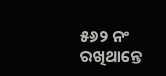୫୬୨ ନଂ ରଖିଥାନ୍ତେ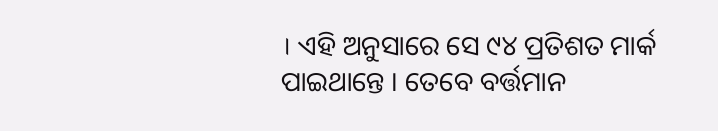। ଏହି ଅନୁସାରେ ସେ ୯୪ ପ୍ରତିଶତ ମାର୍କ ପାଇଥାନ୍ତେ । ତେବେ ବର୍ତ୍ତମାନ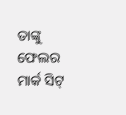ତାଙ୍କୁ ଫେଲର ମାର୍କ ସିଟ୍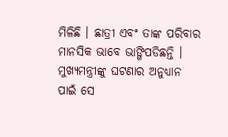ମିଳିଛି । ଛାତ୍ରୀ ଏବଂ ତାଙ୍କ ପରିବାର ମାନସିକ ଭାବେ ଭାଙ୍ଗିପଡିଛନ୍ତି । ମୁଖ୍ୟମନ୍ତ୍ରୀଙ୍କୁ ଘଟଣାର ଅନୁଧ୍ୟାନ ପାଇଁ ସେ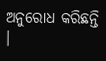ଅନୁରୋଧ କରିଛନ୍ତି ।